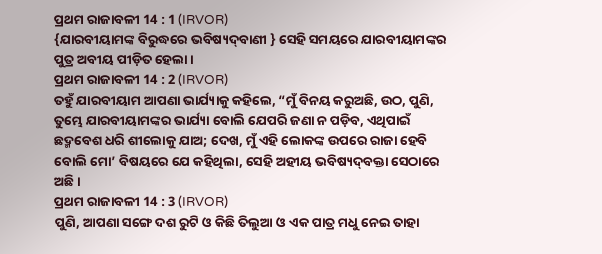ପ୍ରଥମ ରାଜାବଳୀ 14 : 1 (IRVOR)
{ଯାରବୀୟାମଙ୍କ ବିରୁଦ୍ଧରେ ଭବିଷ୍ୟଦ୍‍ବାଣୀ } ସେହି ସମୟରେ ଯାରବୀୟାମଙ୍କର ପୁତ୍ର ଅବୀୟ ପୀଡ଼ିତ ହେଲା।
ପ୍ରଥମ ରାଜାବଳୀ 14 : 2 (IRVOR)
ତହୁଁ ଯାରବୀୟାମ ଆପଣା ଭାର୍ଯ୍ୟାକୁ କହିଲେ, “ମୁଁ ବିନୟ କରୁଅଛି, ଉଠ, ପୁଣି, ତୁମ୍ଭେ ଯାରବୀୟାମଙ୍କର ଭାର୍ଯ୍ୟା ବୋଲି ଯେପରି ଜଣା ନ ପଡ଼ିବ, ଏଥିପାଇଁ ଛଦ୍ମବେଶ ଧରି ଶୀଲୋକୁ ଯାଅ; ଦେଖ, ମୁଁ ଏହି ଲୋକଙ୍କ ଉପରେ ରାଜା ହେବି ବୋଲି ମୋ’ ବିଷୟରେ ଯେ କହିଥିଲା, ସେହି ଅହୀୟ ଭବିଷ୍ୟଦ୍‍ବକ୍ତା ସେଠାରେ ଅଛି।
ପ୍ରଥମ ରାଜାବଳୀ 14 : 3 (IRVOR)
ପୁଣି, ଆପଣା ସଙ୍ଗେ ଦଶ ରୁଟି ଓ କିଛି ତିଲୁଆ ଓ ଏକ ପାତ୍ର ମଧୁ ନେଇ ତାହା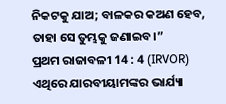ନିକଟକୁ ଯାଅ; ବାଳକର କଅଣ ହେବ, ତାହା ସେ ତୁମ୍ଭକୁ ଜଣାଇବ।”
ପ୍ରଥମ ରାଜାବଳୀ 14 : 4 (IRVOR)
ଏଥିରେ ଯାରବୀୟାମଙ୍କର ଭାର୍ଯ୍ୟା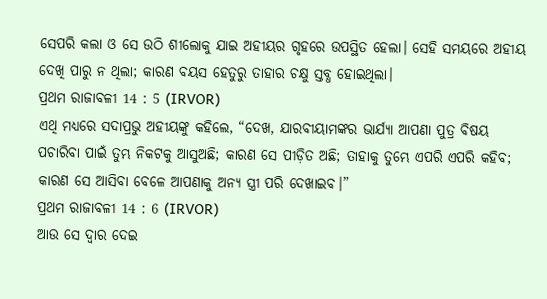ସେପରି କଲା ଓ ସେ ଉଠି ଶୀଲୋକୁ ଯାଇ ଅହୀୟର ଗୃହରେ ଉପସ୍ଥିତ ହେଲା। ସେହି ସମୟରେ ଅହୀୟ ଦେଖି ପାରୁ ନ ଥିଲା; କାରଣ ବୟସ ହେତୁରୁ ତାହାର ଚକ୍ଷୁ ସ୍ତବ୍ଧ ହୋଇଥିଲା।
ପ୍ରଥମ ରାଜାବଳୀ 14 : 5 (IRVOR)
ଏଥି ମଧ୍ୟରେ ସଦାପ୍ରଭୁ ଅହୀୟଙ୍କୁ କହିଲେ, “ଦେଖ, ଯାରବୀୟାମଙ୍କର ଭାର୍ଯ୍ୟା ଆପଣା ପୁତ୍ର ବିଷୟ ପଚାରିବା ପାଇଁ ତୁମ୍ଭ ନିକଟକୁ ଆସୁଅଛି; କାରଣ ସେ ପୀଡ଼ିତ ଅଛି; ତାହାକୁ ତୁମ୍ଭେ ଏପରି ଏପରି କହିବ; କାରଣ ସେ ଆସିବା ବେଳେ ଆପଣାକୁ ଅନ୍ୟ ସ୍ତ୍ରୀ ପରି ଦେଖାଇବ।”
ପ୍ରଥମ ରାଜାବଳୀ 14 : 6 (IRVOR)
ଆଉ ସେ ଦ୍ୱାର ଦେଇ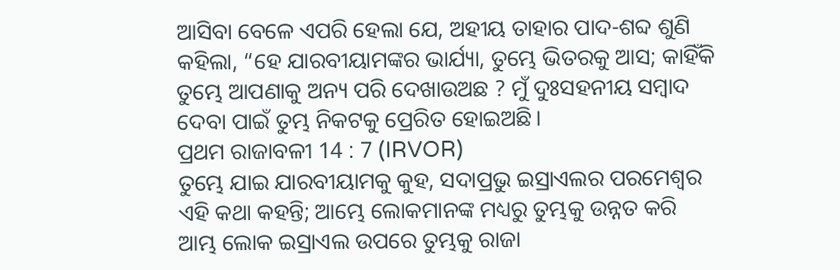ଆସିବା ବେଳେ ଏପରି ହେଲା ଯେ, ଅହୀୟ ତାହାର ପାଦ-ଶବ୍ଦ ଶୁଣି କହିଲା, “ହେ ଯାରବୀୟାମଙ୍କର ଭାର୍ଯ୍ୟା, ତୁମ୍ଭେ ଭିତରକୁ ଆସ; କାହିଁକି ତୁମ୍ଭେ ଆପଣାକୁ ଅନ୍ୟ ପରି ଦେଖାଉଅଛ ? ମୁଁ ଦୁଃସହନୀୟ ସମ୍ବାଦ ଦେବା ପାଇଁ ତୁମ୍ଭ ନିକଟକୁ ପ୍ରେରିତ ହୋଇଅଛି।
ପ୍ରଥମ ରାଜାବଳୀ 14 : 7 (IRVOR)
ତୁମ୍ଭେ ଯାଇ ଯାରବୀୟାମକୁ କୁହ, ସଦାପ୍ରଭୁ ଇସ୍ରାଏଲର ପରମେଶ୍ୱର ଏହି କଥା କହନ୍ତି; ଆମ୍ଭେ ଲୋକମାନଙ୍କ ମଧ୍ୟରୁ ତୁମ୍ଭକୁ ଉନ୍ନତ କରି ଆମ୍ଭ ଲୋକ ଇସ୍ରାଏଲ ଉପରେ ତୁମ୍ଭକୁ ରାଜା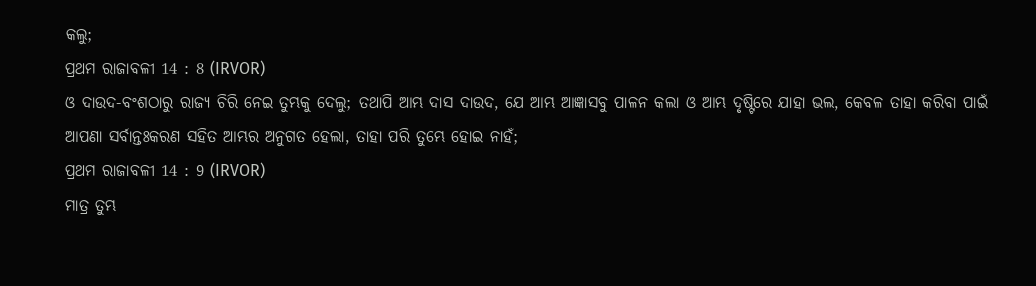କଲୁ;
ପ୍ରଥମ ରାଜାବଳୀ 14 : 8 (IRVOR)
ଓ ଦାଉଦ-ବଂଶଠାରୁ ରାଜ୍ୟ ଚିରି ନେଇ ତୁମ୍ଭକୁ ଦେଲୁ; ତଥାପି ଆମ୍ଭ ଦାସ ଦାଉଦ, ଯେ ଆମ୍ଭ ଆଜ୍ଞାସବୁ ପାଳନ କଲା ଓ ଆମ୍ଭ ଦୃଷ୍ଟିରେ ଯାହା ଭଲ, କେବଳ ତାହା କରିବା ପାଇଁ ଆପଣା ସର୍ବାନ୍ତଃକରଣ ସହିତ ଆମ୍ଭର ଅନୁଗତ ହେଲା, ତାହା ପରି ତୁମ୍ଭେ ହୋଇ ନାହଁ;
ପ୍ରଥମ ରାଜାବଳୀ 14 : 9 (IRVOR)
ମାତ୍ର ତୁମ୍ଭ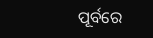ପୂର୍ବରେ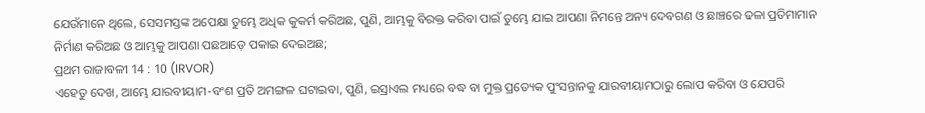ଯେଉଁମାନେ ଥିଲେ, ସେସମସ୍ତଙ୍କ ଅପେକ୍ଷା ତୁମ୍ଭେ ଅଧିକ କୁକର୍ମ କରିଅଛ, ପୁଣି, ଆମ୍ଭକୁ ବିରକ୍ତ କରିବା ପାଇଁ ତୁମ୍ଭେ ଯାଇ ଆପଣା ନିମନ୍ତେ ଅନ୍ୟ ଦେବଗଣ ଓ ଛାଞ୍ଚରେ ଢଳା ପ୍ରତିମାମାନ ନିର୍ମାଣ କରିଅଛ ଓ ଆମ୍ଭକୁ ଆପଣା ପଛଆଡ଼େ ପକାଇ ଦେଇଅଛ;
ପ୍ରଥମ ରାଜାବଳୀ 14 : 10 (IRVOR)
ଏହେତୁ ଦେଖ, ଆମ୍ଭେ ଯାରବୀୟାମ-ବଂଶ ପ୍ରତି ଅମଙ୍ଗଳ ଘଟାଇବା, ପୁଣି, ଇସ୍ରାଏଲ ମଧ୍ୟରେ ବଦ୍ଧ ବା ମୁକ୍ତ ପ୍ରତ୍ୟେକ ପୁଂସନ୍ତାନକୁ ଯାରବୀୟାମଠାରୁ ଲୋପ କରିବା ଓ ଯେପରି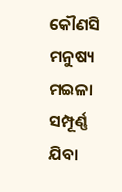କୌଣସି ମନୁଷ୍ୟ ମଇଳା ସମ୍ପୂର୍ଣ୍ଣ ଯିବା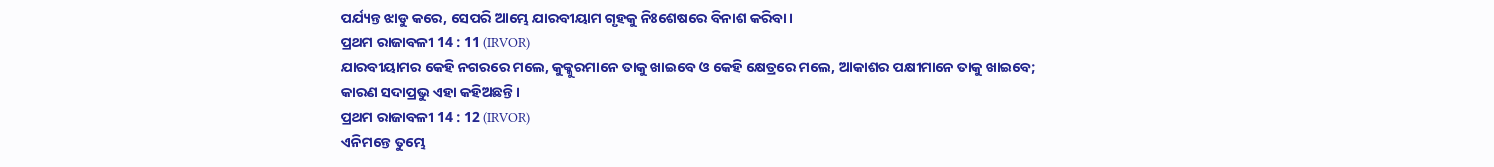ପର୍ଯ୍ୟନ୍ତ ଝାଡୁ କରେ, ସେପରି ଆମ୍ଭେ ଯାରବୀୟାମ ଗୃହକୁ ନିଃଶେଷରେ ବିନାଶ କରିବା।
ପ୍ରଥମ ରାଜାବଳୀ 14 : 11 (IRVOR)
ଯାରବୀୟାମର କେହି ନଗରରେ ମଲେ, କୁକ୍କୁରମାନେ ତାକୁ ଖାଇବେ ଓ କେହି କ୍ଷେତ୍ରରେ ମଲେ, ଆକାଶର ପକ୍ଷୀମାନେ ତାକୁ ଖାଇବେ; କାରଣ ସଦାପ୍ରଭୁ ଏହା କହିଅଛନ୍ତି।
ପ୍ରଥମ ରାଜାବଳୀ 14 : 12 (IRVOR)
ଏନିମନ୍ତେ ତୁମ୍ଭେ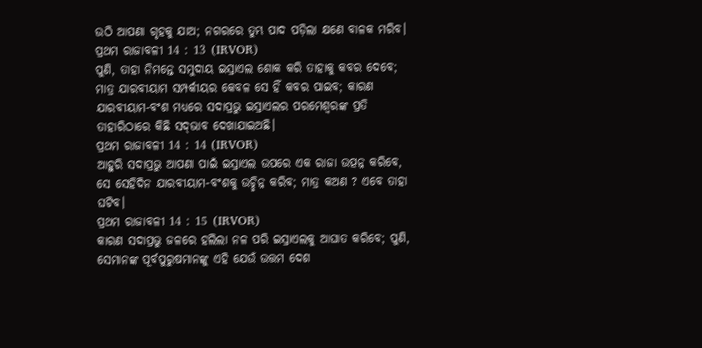ଉଠି ଆପଣା ଗୃହକୁ ଯାଅ; ନଗରରେ ତୁମ୍ଭ ପାଦ ପଡ଼ିଲା କ୍ଷଣେ ବାଳକ ମରିବ।
ପ୍ରଥମ ରାଜାବଳୀ 14 : 13 (IRVOR)
ପୁଣି, ତାହା ନିମନ୍ତେ ସମୁଦାୟ ଇସ୍ରାଏଲ ଶୋକ କରି ତାହାକୁ କବର ଦେବେ; ମାତ୍ର ଯାରବୀୟାମ ସମ୍ପର୍କୀୟର କେବଳ ସେ ହିଁ କବର ପାଇବ; କାରଣ ଯାରବୀୟାମ-ବଂଶ ମଧ୍ୟରେ ସଦାପ୍ରଭୁ ଇସ୍ରାଏଲର ପରମେଶ୍ୱରଙ୍କ ପ୍ରତି ତାହାରିଠାରେ କିଛି ସଦ୍‍ଭାବ ଦେଖାଯାଇଅଛି।
ପ୍ରଥମ ରାଜାବଳୀ 14 : 14 (IRVOR)
ଆହୁରି ସଦାପ୍ରଭୁ ଆପଣା ପାଇଁ ଇସ୍ରାଏଲ ଉପରେ ଏକ ରାଜା ଉତ୍ପନ୍ନ କରିବେ, ସେ ସେହିଦିନ ଯାରବୀୟାମ-ବଂଶକୁ ଉଚ୍ଛିନ୍ନ କରିବ; ମାତ୍ର କଅଣ ? ଏବେ ତାହା ଘଟିବ।
ପ୍ରଥମ ରାଜାବଳୀ 14 : 15 (IRVOR)
କାରଣ ସଦାପ୍ରଭୁ ଜଳରେ ହଲିଲା ନଳ ପରି ଇସ୍ରାଏଲକୁ ଆଘାତ କରିବେ; ପୁଣି, ସେମାନଙ୍କ ପୂର୍ବପୁରୁଷମାନଙ୍କୁ ଏହି ଯେଉଁ ଉତ୍ତମ ଦେଶ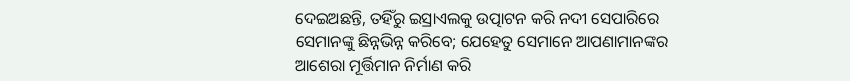ଦେଇଅଛନ୍ତି, ତହିଁରୁ ଇସ୍ରାଏଲକୁ ଉତ୍ପାଟନ କରି ନଦୀ ସେପାରିରେ ସେମାନଙ୍କୁ ଛିନ୍ନଭିନ୍ନ କରିବେ; ଯେହେତୁ ସେମାନେ ଆପଣାମାନଙ୍କର ଆଶେରା ମୂର୍ତ୍ତିମାନ ନିର୍ମାଣ କରି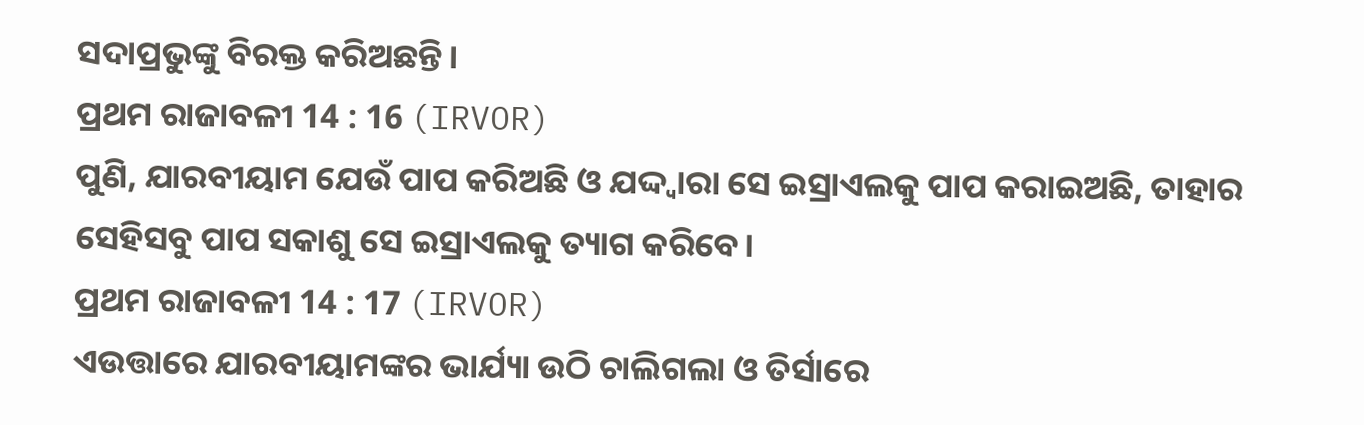ସଦାପ୍ରଭୁଙ୍କୁ ବିରକ୍ତ କରିଅଛନ୍ତି।
ପ୍ରଥମ ରାଜାବଳୀ 14 : 16 (IRVOR)
ପୁଣି, ଯାରବୀୟାମ ଯେଉଁ ପାପ କରିଅଛି ଓ ଯଦ୍ଦ୍ୱାରା ସେ ଇସ୍ରାଏଲକୁ ପାପ କରାଇଅଛି, ତାହାର ସେହିସବୁ ପାପ ସକାଶୁ ସେ ଇସ୍ରାଏଲକୁ ତ୍ୟାଗ କରିବେ।
ପ୍ରଥମ ରାଜାବଳୀ 14 : 17 (IRVOR)
ଏଉତ୍ତାରେ ଯାରବୀୟାମଙ୍କର ଭାର୍ଯ୍ୟା ଉଠି ଚାଲିଗଲା ଓ ତିର୍ସାରେ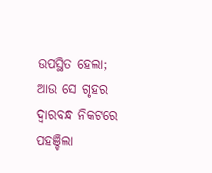ଉପସ୍ଥିତ ହେଲା; ଆଉ ସେ ଗୃହର ଦ୍ୱାରବନ୍ଧ ନିକଟରେ ପହଞ୍ଚିଲା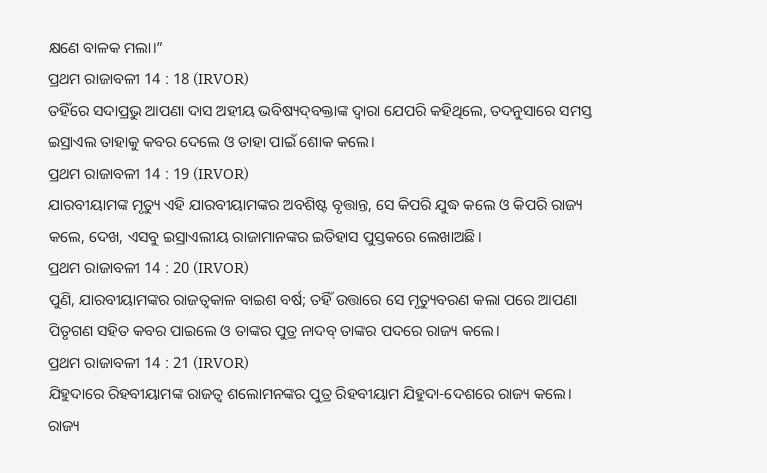କ୍ଷଣେ ବାଳକ ମଲା।”
ପ୍ରଥମ ରାଜାବଳୀ 14 : 18 (IRVOR)
ତହିଁରେ ସଦାପ୍ରଭୁ ଆପଣା ଦାସ ଅହୀୟ ଭବିଷ୍ୟଦ୍‍ବକ୍ତାଙ୍କ ଦ୍ୱାରା ଯେପରି କହିଥିଲେ, ତଦନୁସାରେ ସମସ୍ତ ଇସ୍ରାଏଲ ତାହାକୁ କବର ଦେଲେ ଓ ତାହା ପାଇଁ ଶୋକ କଲେ।
ପ୍ରଥମ ରାଜାବଳୀ 14 : 19 (IRVOR)
ଯାରବୀୟାମଙ୍କ ମୃତ୍ୟୁ ଏହି ଯାରବୀୟାମଙ୍କର ଅବଶିଷ୍ଟ ବୃତ୍ତାନ୍ତ, ସେ କିପରି ଯୁଦ୍ଧ କଲେ ଓ କିପରି ରାଜ୍ୟ କଲେ, ଦେଖ, ଏସବୁ ଇସ୍ରାଏଲୀୟ ରାଜାମାନଙ୍କର ଇତିହାସ ପୁସ୍ତକରେ ଲେଖାଅଛି।
ପ୍ରଥମ ରାଜାବଳୀ 14 : 20 (IRVOR)
ପୁଣି, ଯାରବୀୟାମଙ୍କର ରାଜତ୍ୱକାଳ ବାଇଶ ବର୍ଷ; ତହିଁ ଉତ୍ତାରେ ସେ ମୃତ୍ୟୁବରଣ କଲା ପରେ ଆପଣା ପିତୃଗଣ ସହିତ କବର ପାଇଲେ ଓ ତାଙ୍କର ପୁତ୍ର ନାଦବ୍‍ ତାଙ୍କର ପଦରେ ରାଜ୍ୟ କଲେ।
ପ୍ରଥମ ରାଜାବଳୀ 14 : 21 (IRVOR)
ଯିହୁଦାରେ ରିହବୀୟାମଙ୍କ ରାଜତ୍ୱ ଶଲୋମନଙ୍କର ପୁତ୍ର ରିହବୀୟାମ ଯିହୁଦା-ଦେଶରେ ରାଜ୍ୟ କଲେ। ରାଜ୍ୟ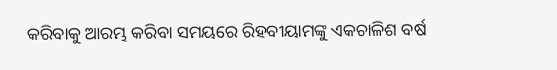କରିବାକୁ ଆରମ୍ଭ କରିବା ସମୟରେ ରିହବୀୟାମଙ୍କୁ ଏକଚାଳିଶ ବର୍ଷ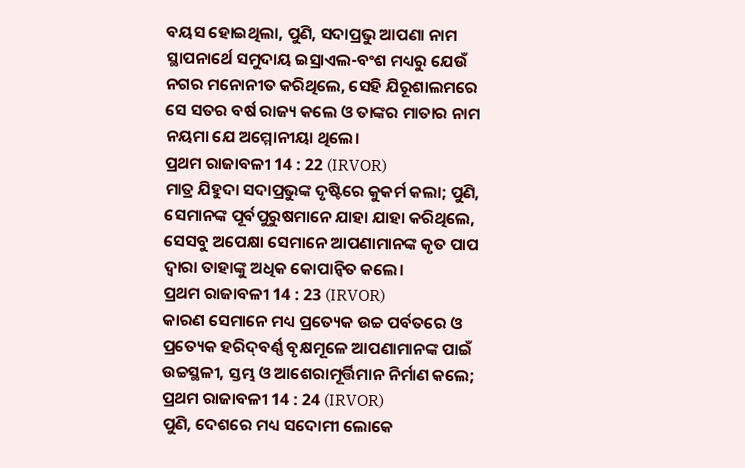ବୟସ ହୋଇଥିଲା, ପୁଣି, ସଦାପ୍ରଭୁ ଆପଣା ନାମ ସ୍ଥାପନାର୍ଥେ ସମୁଦାୟ ଇସ୍ରାଏଲ-ବଂଶ ମଧ୍ୟରୁ ଯେଉଁ ନଗର ମନୋନୀତ କରିଥିଲେ, ସେହି ଯିରୂଶାଲମରେ ସେ ସତର ବର୍ଷ ରାଜ୍ୟ କଲେ ଓ ତାଙ୍କର ମାତାର ନାମ ନୟମା ଯେ ଅମ୍ମୋନୀୟା ଥିଲେ।
ପ୍ରଥମ ରାଜାବଳୀ 14 : 22 (IRVOR)
ମାତ୍ର ଯିହୁଦା ସଦାପ୍ରଭୁଙ୍କ ଦୃଷ୍ଟିରେ କୁକର୍ମ କଲା; ପୁଣି, ସେମାନଙ୍କ ପୂର୍ବପୁରୁଷମାନେ ଯାହା ଯାହା କରିଥିଲେ, ସେସବୁ ଅପେକ୍ଷା ସେମାନେ ଆପଣାମାନଙ୍କ କୃତ ପାପ ଦ୍ୱାରା ତାହାଙ୍କୁ ଅଧିକ କୋପାନ୍ୱିତ କଲେ।
ପ୍ରଥମ ରାଜାବଳୀ 14 : 23 (IRVOR)
କାରଣ ସେମାନେ ମଧ୍ୟ ପ୍ରତ୍ୟେକ ଉଚ୍ଚ ପର୍ବତରେ ଓ ପ୍ରତ୍ୟେକ ହରିଦ୍‍ବର୍ଣ୍ଣ ବୃକ୍ଷମୂଳେ ଆପଣାମାନଙ୍କ ପାଇଁ ଉଚ୍ଚସ୍ଥଳୀ, ସ୍ତମ୍ଭ ଓ ଆଶେରାମୂର୍ତ୍ତିମାନ ନିର୍ମାଣ କଲେ;
ପ୍ରଥମ ରାଜାବଳୀ 14 : 24 (IRVOR)
ପୁଣି, ଦେଶରେ ମଧ୍ୟ ସଦୋମୀ ଲୋକେ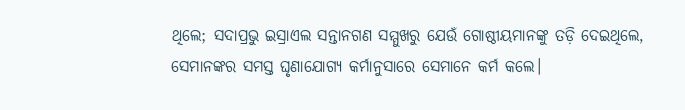ଥିଲେ; ସଦାପ୍ରଭୁ ଇସ୍ରାଏଲ ସନ୍ତାନଗଣ ସମ୍ମୁଖରୁ ଯେଉଁ ଗୋଷ୍ଠୀୟମାନଙ୍କୁ ତଡ଼ି ଦେଇଥିଲେ, ସେମାନଙ୍କର ସମସ୍ତ ଘୃଣାଯୋଗ୍ୟ କର୍ମାନୁସାରେ ସେମାନେ କର୍ମ କଲେ।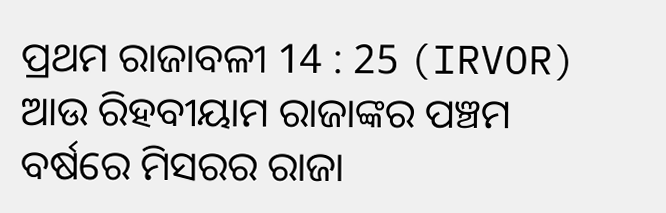ପ୍ରଥମ ରାଜାବଳୀ 14 : 25 (IRVOR)
ଆଉ ରିହବୀୟାମ ରାଜାଙ୍କର ପଞ୍ଚମ ବର୍ଷରେ ମିସରର ରାଜା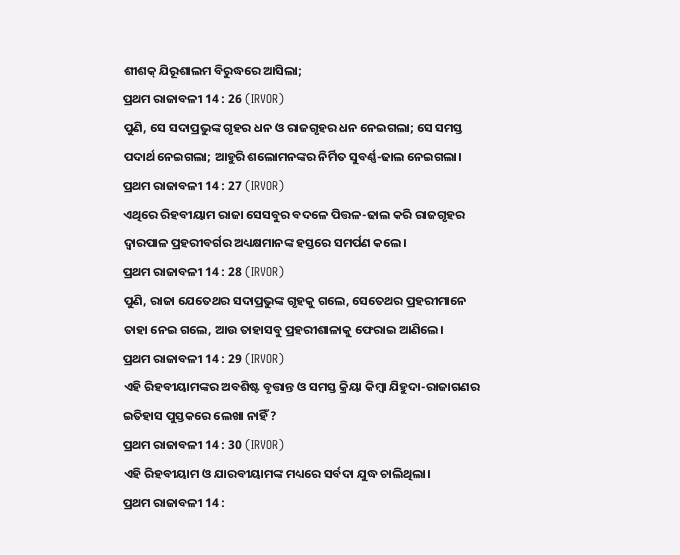ଶୀଶକ୍‍ ଯିରୂଶାଲମ ବିରୁଦ୍ଧରେ ଆସିଲା;
ପ୍ରଥମ ରାଜାବଳୀ 14 : 26 (IRVOR)
ପୁଣି, ସେ ସଦାପ୍ରଭୁଙ୍କ ଗୃହର ଧନ ଓ ରାଜଗୃହର ଧନ ନେଇଗଲା; ସେ ସମସ୍ତ ପଦାର୍ଥ ନେଇଗଲା; ଆହୁରି ଶଲୋମନଙ୍କର ନିର୍ମିତ ସୁବର୍ଣ୍ଣ-ଢାଲ ନେଇଗଲା।
ପ୍ରଥମ ରାଜାବଳୀ 14 : 27 (IRVOR)
ଏଥିରେ ରିହବୀୟାମ ରାଜା ସେସବୁର ବଦଳେ ପିତ୍ତଳ-ଢାଲ କରି ରାଜଗୃହର ଦ୍ୱାରପାଳ ପ୍ରହରୀବର୍ଗର ଅଧ୍ୟକ୍ଷମାନଙ୍କ ହସ୍ତରେ ସମର୍ପଣ କଲେ।
ପ୍ରଥମ ରାଜାବଳୀ 14 : 28 (IRVOR)
ପୁଣି, ରାଜା ଯେତେଥର ସଦାପ୍ରଭୁଙ୍କ ଗୃହକୁ ଗଲେ, ସେତେଥର ପ୍ରହରୀମାନେ ତାହା ନେଇ ଗଲେ, ଆଉ ତାହାସବୁ ପ୍ରହରୀଶାଳାକୁ ଫେରାଇ ଆଣିଲେ।
ପ୍ରଥମ ରାଜାବଳୀ 14 : 29 (IRVOR)
ଏହି ରିହବୀୟାମଙ୍କର ଅବଶିଷ୍ଟ ବୃତ୍ତାନ୍ତ ଓ ସମସ୍ତ କ୍ରିୟା କିମ୍ବା ଯିହୁଦା-ରାଜାଗଣର ଇତିହାସ ପୁସ୍ତକରେ ଲେଖା ନାହିଁ ?
ପ୍ରଥମ ରାଜାବଳୀ 14 : 30 (IRVOR)
ଏହି ରିହବୀୟାମ ଓ ଯାରବୀୟାମଙ୍କ ମଧ୍ୟରେ ସର୍ବଦା ଯୁଦ୍ଧ ଚାଲିଥିଲା।
ପ୍ରଥମ ରାଜାବଳୀ 14 :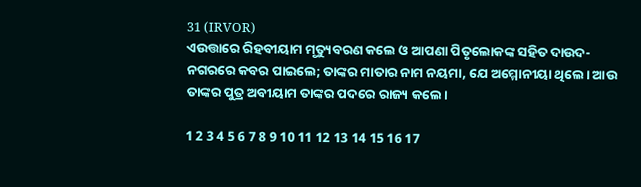31 (IRVOR)
ଏଉତ୍ତାରେ ରିହବୀୟାମ ମୃତ୍ୟୁବରଣ କଲେ ଓ ଆପଣା ପିତୃଲୋକଙ୍କ ସହିତ ଦାଉଦ-ନଗରରେ କବର ପାଇଲେ; ତାଙ୍କର ମାତାର ନାମ ନୟମା, ଯେ ଅମ୍ମୋନୀୟା ଥିଲେ। ଆଉ ତାଙ୍କର ପୁତ୍ର ଅବୀୟାମ ତାଙ୍କର ପଦରେ ରାଜ୍ୟ କଲେ।

1 2 3 4 5 6 7 8 9 10 11 12 13 14 15 16 17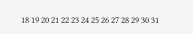18 19 20 21 22 23 24 25 26 27 28 29 30 31